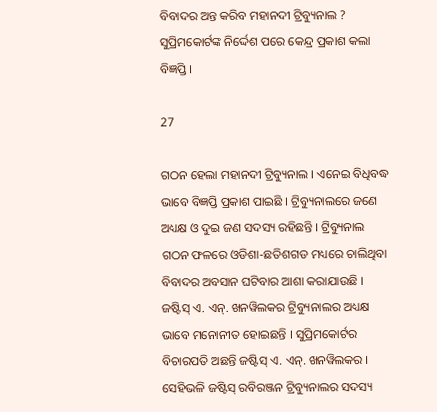ବିବାଦର ଅନ୍ତ କରିବ ମହାନଦୀ ଟ୍ରିବ୍ୟୁନାଲ ? ସୁପ୍ରିମକୋର୍ଟଙ୍କ ନିର୍ଦ୍ଦେଶ ପରେ କେନ୍ଦ୍ର ପ୍ରକାଶ କଲା ବିଜ୍ଞପ୍ତି ।

27

ଗଠନ ହେଲା ମହାନଦୀ ଟ୍ରିବ୍ୟୁନାଲ । ଏନେଇ ବିଧିବଦ୍ଧ ଭାବେ ବିଜ୍ଞପ୍ତି ପ୍ରକାଶ ପାଇଛି । ଟ୍ରିବ୍ୟୁନାଲରେ ଜଣେ ଅଧ୍ୟକ୍ଷ ଓ ଦୁଇ ଜଣ ସଦସ୍ୟ ରହିଛନ୍ତି । ଟ୍ରିବ୍ୟୁନାଲ ଗଠନ ଫଳରେ ଓଡିଶା-ଛତିଶଗଡ ମଧ୍ୟରେ ଚାଲିଥିବା ବିବାଦର ଅବସାନ ଘଟିବାର ଆଶା କରାଯାଉଛି । ଜଷ୍ଟିସ୍ ଏ. ଏନ୍. ଖନୱିଲକର ଟ୍ରିବ୍ୟୁନାଲର ଅଧ୍ୟକ୍ଷ ଭାବେ ମନୋନୀତ ହୋଇଛନ୍ତି । ସୁପ୍ରିମକୋର୍ଟର ବିଚାରପତି ଅଛନ୍ତି ଜଷ୍ଟିସ୍ ଏ. ଏନ୍. ଖନୱିଲକର । ସେହିଭଳି ଜଷ୍ଟିସ୍ ରବିରଞ୍ଜନ ଟ୍ରିବ୍ୟୁନାଲର ସଦସ୍ୟ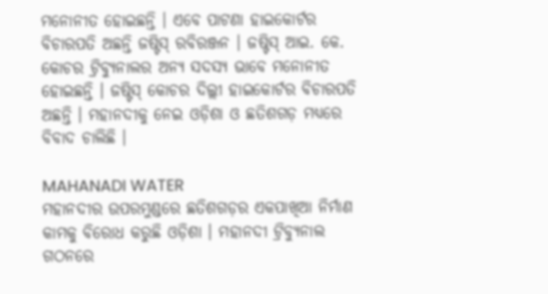ମନୋନୀତ ହୋଇଛନ୍ତି । ଏବେ ପାଟଣା ହାଇକୋର୍ଟର ବିଚାରପତି ଅଛନ୍ତି ଜଷ୍ଟିସ୍ ରବିରଞ୍ଜନ । ଜଷ୍ଟିସ୍ ଆଇ. କେ. କୋଚର ଟ୍ରିବ୍ୟୁନାଲର ଅନ୍ୟ ସଦସ୍ୟ ଭାବେ ମନୋନୀତ ହୋଇଛନ୍ତି । ଜଷ୍ଟିସ୍ କୋଚର ଦିଲ୍ଲୀ ହାଇକୋର୍ଟର ବିଚାରପତି ଅଛନ୍ତି । ମହାନଦୀକୁ ନେଇ ଓଡ଼ିଶା ଓ ଛତିଶଗଡ଼ ମଧ୍ୟରେ ବିବାଦ ଚାଲିଛି ।

MAHANADI WATER
ମହାନଦୀର ଉପରମୁଣ୍ଡରେ ଛତିଶଗଡ଼ର ଏକପାଖିଆ ନିର୍ମାଣ କାମକୁ ବିରୋଧ କରୁଛି ଓଡ଼ିଶା । ମହାନଦୀ ଟ୍ରିବ୍ୟୁନାଲ ଗଠନରେ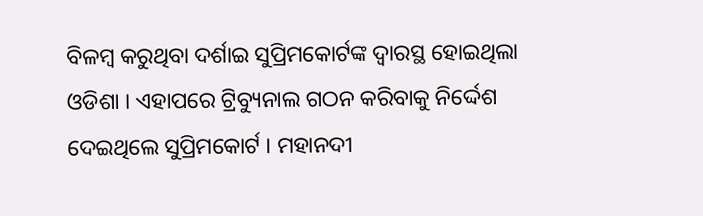ବିଳମ୍ବ କରୁଥିବା ଦର୍ଶାଇ ସୁପ୍ରିମକୋର୍ଟଙ୍କ ଦ୍ୱାରସ୍ଥ ହୋଇଥିଲା ଓଡିଶା । ଏହାପରେ ଟ୍ରିବ୍ୟୁନାଲ ଗଠନ କରିବାକୁ ନିର୍ଦ୍ଦେଶ ଦେଇଥିଲେ ସୁପ୍ରିମକୋର୍ଟ । ମହାନଦୀ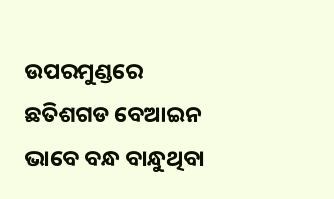ଉପରମୁଣ୍ଡରେ ଛତିଶଗଡ ବେଆଇନ ଭାବେ ବନ୍ଧ ବାନ୍ଧୁଥିବା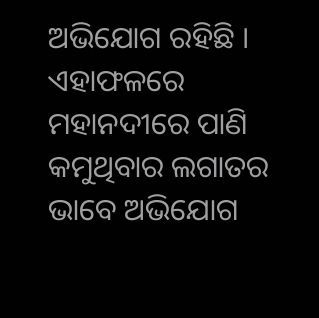ଅଭିଯୋଗ ରହିଛି । ଏହାଫଳରେ ମହାନଦୀରେ ପାଣି କମୁଥିବାର ଲଗାତର ଭାବେ ଅଭିଯୋଗ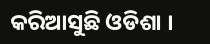କରିଆସୁଛି ଓଡିଶା ।